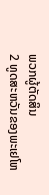ພວກຜູ້ຕັດສິນ
2 ທູດສະຫວັນຂອງພະເຢໂຫ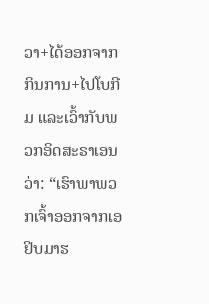ວາ+ໄດ້ອອກຈາກກິນການ+ໄປໂບກີມ ແລະເວົ້າກັບພວກອິດສະຣາເອນວ່າ: “ເຮົາພາພວກເຈົ້າອອກຈາກເອຢິບມາຮ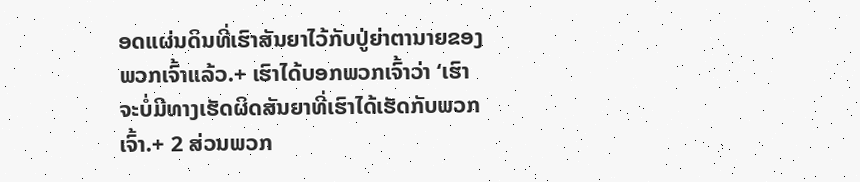ອດແຜ່ນດິນທີ່ເຮົາສັນຍາໄວ້ກັບປູ່ຍ່າຕານາຍຂອງພວກເຈົ້າແລ້ວ.+ ເຮົາໄດ້ບອກພວກເຈົ້າວ່າ ‘ເຮົາຈະບໍ່ມີທາງເຮັດຜິດສັນຍາທີ່ເຮົາໄດ້ເຮັດກັບພວກເຈົ້າ.+ 2 ສ່ວນພວກ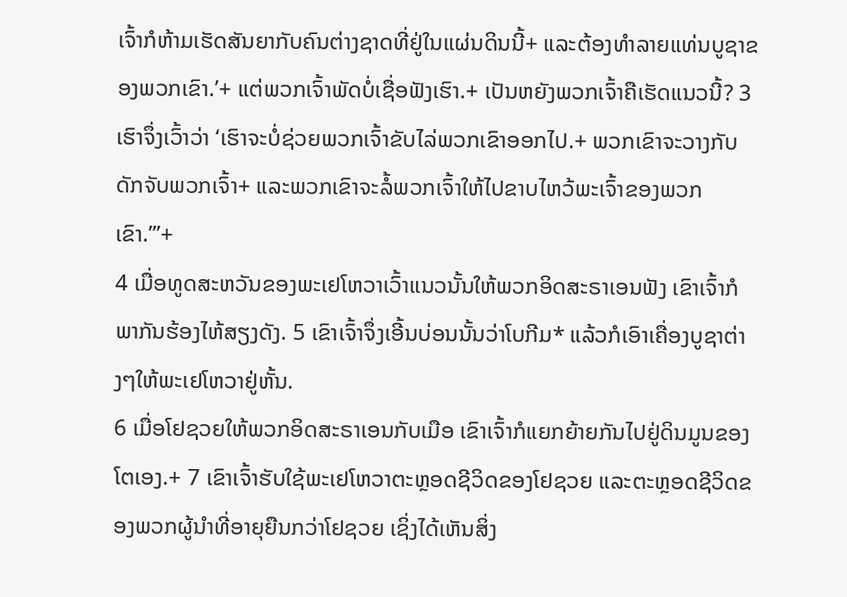ເຈົ້າກໍຫ້າມເຮັດສັນຍາກັບຄົນຕ່າງຊາດທີ່ຢູ່ໃນແຜ່ນດິນນີ້+ ແລະຕ້ອງທຳລາຍແທ່ນບູຊາຂອງພວກເຂົາ.’+ ແຕ່ພວກເຈົ້າພັດບໍ່ເຊື່ອຟັງເຮົາ.+ ເປັນຫຍັງພວກເຈົ້າຄືເຮັດແນວນີ້? 3 ເຮົາຈຶ່ງເວົ້າວ່າ ‘ເຮົາຈະບໍ່ຊ່ວຍພວກເຈົ້າຂັບໄລ່ພວກເຂົາອອກໄປ.+ ພວກເຂົາຈະວາງກັບດັກຈັບພວກເຈົ້າ+ ແລະພວກເຂົາຈະລໍ້ພວກເຈົ້າໃຫ້ໄປຂາບໄຫວ້ພະເຈົ້າຂອງພວກເຂົາ.’”+
4 ເມື່ອທູດສະຫວັນຂອງພະເຢໂຫວາເວົ້າແນວນັ້ນໃຫ້ພວກອິດສະຣາເອນຟັງ ເຂົາເຈົ້າກໍພາກັນຮ້ອງໄຫ້ສຽງດັງ. 5 ເຂົາເຈົ້າຈຶ່ງເອີ້ນບ່ອນນັ້ນວ່າໂບກີມ* ແລ້ວກໍເອົາເຄື່ອງບູຊາຕ່າງໆໃຫ້ພະເຢໂຫວາຢູ່ຫັ້ນ.
6 ເມື່ອໂຢຊວຍໃຫ້ພວກອິດສະຣາເອນກັບເມືອ ເຂົາເຈົ້າກໍແຍກຍ້າຍກັນໄປຢູ່ດິນມູນຂອງໂຕເອງ.+ 7 ເຂົາເຈົ້າຮັບໃຊ້ພະເຢໂຫວາຕະຫຼອດຊີວິດຂອງໂຢຊວຍ ແລະຕະຫຼອດຊີວິດຂອງພວກຜູ້ນຳທີ່ອາຍຸຍືນກວ່າໂຢຊວຍ ເຊິ່ງໄດ້ເຫັນສິ່ງ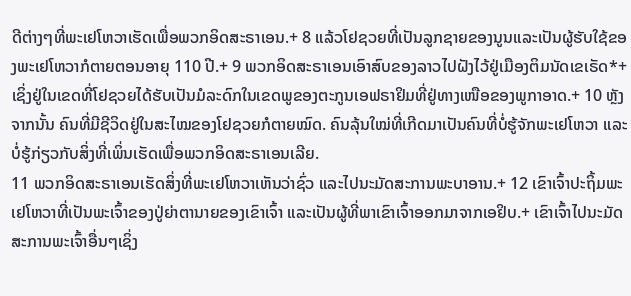ດີຕ່າງໆທີ່ພະເຢໂຫວາເຮັດເພື່ອພວກອິດສະຣາເອນ.+ 8 ແລ້ວໂຢຊວຍທີ່ເປັນລູກຊາຍຂອງນູນແລະເປັນຜູ້ຮັບໃຊ້ຂອງພະເຢໂຫວາກໍຕາຍຕອນອາຍຸ 110 ປີ.+ 9 ພວກອິດສະຣາເອນເອົາສົບຂອງລາວໄປຝັງໄວ້ຢູ່ເມືອງຕິມນັດເຂເຣັດ*+ ເຊິ່ງຢູ່ໃນເຂດທີ່ໂຢຊວຍໄດ້ຮັບເປັນມໍລະດົກໃນເຂດພູຂອງຕະກູນເອຟຣາຢິມທີ່ຢູ່ທາງເໜືອຂອງພູກາອາດ.+ 10 ຫຼັງຈາກນັ້ນ ຄົນທີ່ມີຊີວິດຢູ່ໃນສະໄໝຂອງໂຢຊວຍກໍຕາຍໝົດ. ຄົນລຸ້ນໃໝ່ທີ່ເກີດມາເປັນຄົນທີ່ບໍ່ຮູ້ຈັກພະເຢໂຫວາ ແລະບໍ່ຮູ້ກ່ຽວກັບສິ່ງທີ່ເພິ່ນເຮັດເພື່ອພວກອິດສະຣາເອນເລີຍ.
11 ພວກອິດສະຣາເອນເຮັດສິ່ງທີ່ພະເຢໂຫວາເຫັນວ່າຊົ່ວ ແລະໄປນະມັດສະການພະບາອານ.+ 12 ເຂົາເຈົ້າປະຖິ້ມພະເຢໂຫວາທີ່ເປັນພະເຈົ້າຂອງປູ່ຍ່າຕານາຍຂອງເຂົາເຈົ້າ ແລະເປັນຜູ້ທີ່ພາເຂົາເຈົ້າອອກມາຈາກເອຢິບ.+ ເຂົາເຈົ້າໄປນະມັດສະການພະເຈົ້າອື່ນໆເຊິ່ງ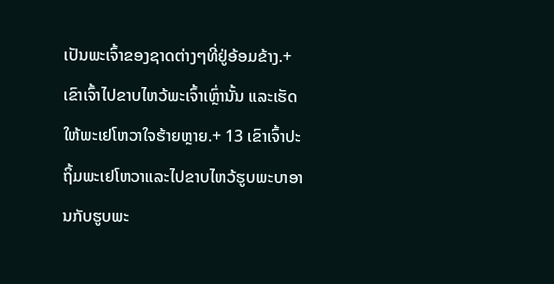ເປັນພະເຈົ້າຂອງຊາດຕ່າງໆທີ່ຢູ່ອ້ອມຂ້າງ.+ ເຂົາເຈົ້າໄປຂາບໄຫວ້ພະເຈົ້າເຫຼົ່ານັ້ນ ແລະເຮັດໃຫ້ພະເຢໂຫວາໃຈຮ້າຍຫຼາຍ.+ 13 ເຂົາເຈົ້າປະຖິ້ມພະເຢໂຫວາແລະໄປຂາບໄຫວ້ຮູບພະບາອານກັບຮູບພະ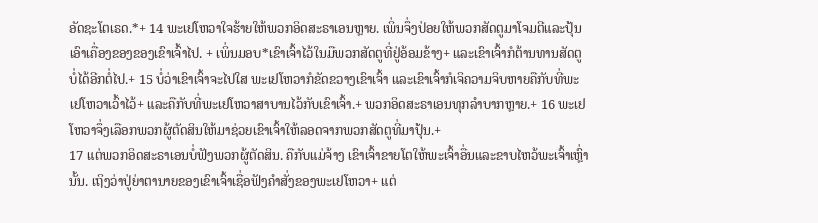ອັດຊະໂຕເຣດ.*+ 14 ພະເຢໂຫວາໃຈຮ້າຍໃຫ້ພວກອິດສະຣາເອນຫຼາຍ. ເພິ່ນຈຶ່ງປ່ອຍໃຫ້ພວກສັດຕູມາໂຈມຕີແລະປຸ້ນເອົາເຄື່ອງຂອງຂອງເຂົາເຈົ້າໄປ. + ເພິ່ນມອບ*ເຂົາເຈົ້າໄວ້ໃນມືພວກສັດຕູທີ່ຢູ່ອ້ອມຂ້າງ+ ແລະເຂົາເຈົ້າກໍຕ້ານທານສັດຕູບໍ່ໄດ້ອີກຕໍ່ໄປ.+ 15 ບໍ່ວ່າເຂົາເຈົ້າຈະໄປໃສ ພະເຢໂຫວາກໍຂັດຂວາງເຂົາເຈົ້າ ແລະເຂົາເຈົ້າກໍເຈິຄວາມຈິບຫາຍຄືກັບທີ່ພະເຢໂຫວາເວົ້າໄວ້+ ແລະຄືກັບທີ່ພະເຢໂຫວາສາບານໄວ້ກັບເຂົາເຈົ້າ.+ ພວກອິດສະຣາເອນທຸກລຳບາກຫຼາຍ.+ 16 ພະເຢໂຫວາຈຶ່ງເລືອກພວກຜູ້ຕັດສິນໃຫ້ມາຊ່ວຍເຂົາເຈົ້າໃຫ້ລອດຈາກພວກສັດຕູທີ່ມາປຸ້ນ.+
17 ແຕ່ພວກອິດສະຣາເອນບໍ່ຟັງພວກຜູ້ຕັດສິນ. ຄືກັບແມ່ຈ້າງ ເຂົາເຈົ້າຂາຍໂຕໃຫ້ພະເຈົ້າອື່ນແລະຂາບໄຫວ້ພະເຈົ້າເຫຼົ່ານັ້ນ. ເຖິງວ່າປູ່ຍ່າຕານາຍຂອງເຂົາເຈົ້າເຊື່ອຟັງຄຳສັ່ງຂອງພະເຢໂຫວາ+ ແຕ່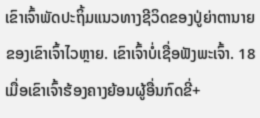ເຂົາເຈົ້າພັດປະຖິ້ມແນວທາງຊີວິດຂອງປູ່ຍ່າຕານາຍຂອງເຂົາເຈົ້າໄວຫຼາຍ. ເຂົາເຈົ້າບໍ່ເຊື່ອຟັງພະເຈົ້າ. 18 ເມື່ອເຂົາເຈົ້າຮ້ອງຄາງຍ້ອນຜູ້ອື່ນກົດຂີ່+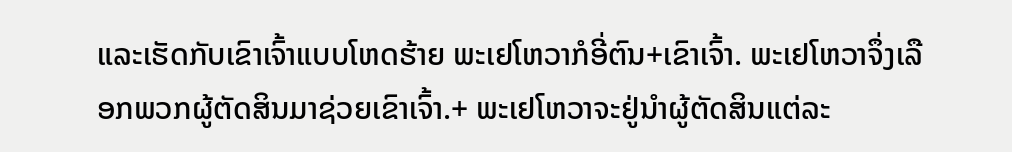ແລະເຮັດກັບເຂົາເຈົ້າແບບໂຫດຮ້າຍ ພະເຢໂຫວາກໍອີ່ຕົນ+ເຂົາເຈົ້າ. ພະເຢໂຫວາຈຶ່ງເລືອກພວກຜູ້ຕັດສິນມາຊ່ວຍເຂົາເຈົ້າ.+ ພະເຢໂຫວາຈະຢູ່ນຳຜູ້ຕັດສິນແຕ່ລະ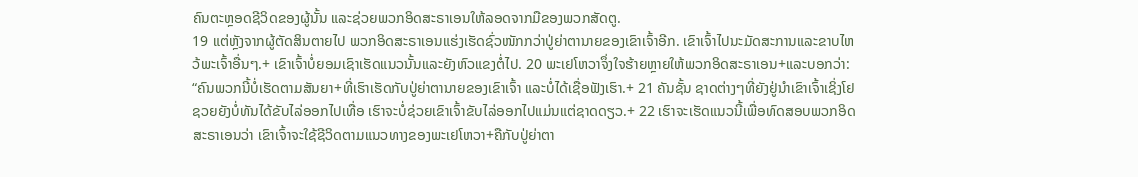ຄົນຕະຫຼອດຊີວິດຂອງຜູ້ນັ້ນ ແລະຊ່ວຍພວກອິດສະຣາເອນໃຫ້ລອດຈາກມືຂອງພວກສັດຕູ.
19 ແຕ່ຫຼັງຈາກຜູ້ຕັດສິນຕາຍໄປ ພວກອິດສະຣາເອນແຮ່ງເຮັດຊົ່ວໜັກກວ່າປູ່ຍ່າຕານາຍຂອງເຂົາເຈົ້າອີກ. ເຂົາເຈົ້າໄປນະມັດສະການແລະຂາບໄຫວ້ພະເຈົ້າອື່ນໆ.+ ເຂົາເຈົ້າບໍ່ຍອມເຊົາເຮັດແນວນັ້ນແລະຍັງຫົວແຂງຕໍ່ໄປ. 20 ພະເຢໂຫວາຈຶ່ງໃຈຮ້າຍຫຼາຍໃຫ້ພວກອິດສະຣາເອນ+ແລະບອກວ່າ: “ຄົນພວກນີ້ບໍ່ເຮັດຕາມສັນຍາ+ທີ່ເຮົາເຮັດກັບປູ່ຍ່າຕານາຍຂອງເຂົາເຈົ້າ ແລະບໍ່ໄດ້ເຊື່ອຟັງເຮົາ.+ 21 ຄັນຊັ້ນ ຊາດຕ່າງໆທີ່ຍັງຢູ່ນຳເຂົາເຈົ້າເຊິ່ງໂຢຊວຍຍັງບໍ່ທັນໄດ້ຂັບໄລ່ອອກໄປເທື່ອ ເຮົາຈະບໍ່ຊ່ວຍເຂົາເຈົ້າຂັບໄລ່ອອກໄປແມ່ນແຕ່ຊາດດຽວ.+ 22 ເຮົາຈະເຮັດແນວນີ້ເພື່ອທົດສອບພວກອິດສະຣາເອນວ່າ ເຂົາເຈົ້າຈະໃຊ້ຊີວິດຕາມແນວທາງຂອງພະເຢໂຫວາ+ຄືກັບປູ່ຍ່າຕາ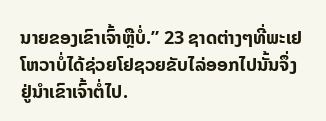ນາຍຂອງເຂົາເຈົ້າຫຼືບໍ່.” 23 ຊາດຕ່າງໆທີ່ພະເຢໂຫວາບໍ່ໄດ້ຊ່ວຍໂຢຊວຍຂັບໄລ່ອອກໄປນັ້ນຈຶ່ງຢູ່ນຳເຂົາເຈົ້າຕໍ່ໄປ.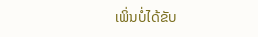ເພິ່ນບໍ່ໄດ້ຂັບ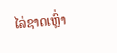ໄລ່ຊາດເຫຼົ່າ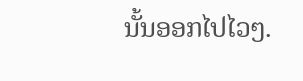ນັ້ນອອກໄປໄວໆ.